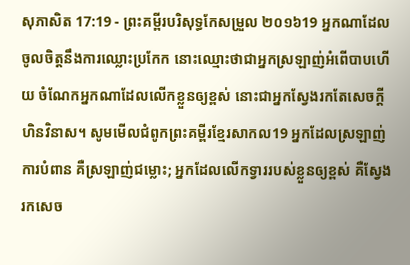សុភាសិត 17:19 - ព្រះគម្ពីរបរិសុទ្ធកែសម្រួល ២០១៦19 អ្នកណាដែលចូលចិត្តនឹងការឈ្លោះប្រកែក នោះឈ្មោះថាជាអ្នកស្រឡាញ់អំពើបាបហើយ ចំណែកអ្នកណាដែលលើកខ្លួនឲ្យខ្ពស់ នោះជាអ្នកស្វែងរកតែសេចក្ដីហិនវិនាស។ សូមមើលជំពូកព្រះគម្ពីរខ្មែរសាកល19 អ្នកដែលស្រឡាញ់ការបំពាន គឺស្រឡាញ់ជម្លោះ; អ្នកដែលលើកទ្វាររបស់ខ្លួនឲ្យខ្ពស់ គឺស្វែងរកសេច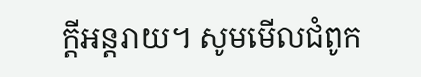ក្ដីអន្តរាយ។ សូមមើលជំពូក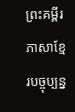ព្រះគម្ពីរភាសាខ្មែរបច្ចុប្បន្ន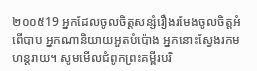២០០៥19 អ្នកដែលចូលចិត្តសន្សំរឿងរមែងចូលចិត្តអំពើបាប អ្នកណានិយាយអួតបំប៉ោង អ្នកនោះស្វែងរកមហន្តរាយ។ សូមមើលជំពូកព្រះគម្ពីរបរិ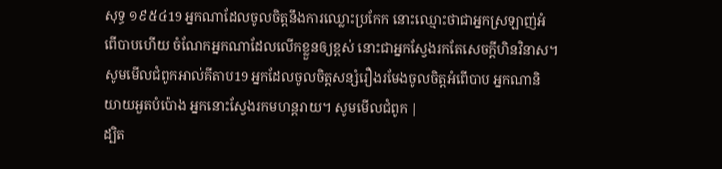សុទ្ធ ១៩៥៤19 អ្នកណាដែលចូលចិត្តនឹងការឈ្លោះប្រកែក នោះឈ្មោះថាជាអ្នកស្រឡាញ់អំពើបាបហើយ ចំណែកអ្នកណាដែលលើកខ្លួនឲ្យខ្ពស់ នោះជាអ្នកស្វែងរកតែសេចក្ដីហិនវិនាស។ សូមមើលជំពូកអាល់គីតាប19 អ្នកដែលចូលចិត្តសន្សំរឿងរមែងចូលចិត្តអំពើបាប អ្នកណានិយាយអួតបំប៉ោង អ្នកនោះស្វែងរកមហន្តរាយ។ សូមមើលជំពូក |
ដ្បិត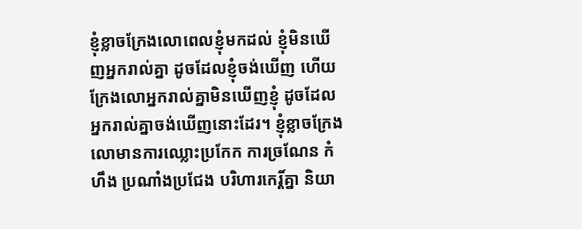ខ្ញុំខ្លាចក្រែងលោពេលខ្ញុំមកដល់ ខ្ញុំមិនឃើញអ្នករាល់គ្នា ដូចដែលខ្ញុំចង់ឃើញ ហើយក្រែងលោអ្នករាល់គ្នាមិនឃើញខ្ញុំ ដូចដែលអ្នករាល់គ្នាចង់ឃើញនោះដែរ។ ខ្ញុំខ្លាចក្រែងលោមានការឈ្លោះប្រកែក ការច្រណែន កំហឹង ប្រណាំងប្រជែង បរិហារកេរ្ដិ៍គ្នា និយា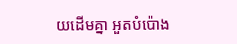យដើមគ្នា អួតបំប៉ោង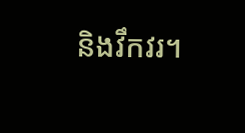និងវឹកវរ។